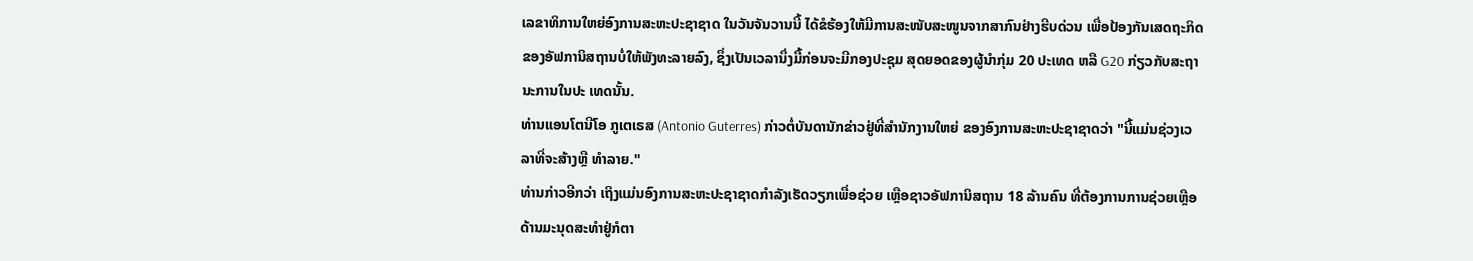ເລຂາທິການໃຫຍ່ອົງການສະຫະປະຊາຊາດ ໃນວັນຈັນວານນີ້ ໄດ້ຂໍຮ້ອງໃຫ້ມີການສະໜັບສະໜູນຈາກສາກົນຢ່າງຮີບດ່ວນ ເພື່ອປ້ອງກັນເສດຖະກິດຂອງອັຟການິສຖານບໍ່ໃຫ້ພັງທະລາຍລົງ, ຊຶ່ງເປັນເວລານຶ່ງມື້ກ່ອນຈະມີກອງປະຊຸມ ສຸດຍອດຂອງຜູ້ນຳກຸ່ມ 20 ປະເທດ ຫລື G20 ກ່ຽວກັບສະຖານະການໃນປະ ເທດນັ້ນ.
ທ່ານແອນໂຕນີໂອ ກູເຕເຣສ (Antonio Guterres) ກ່າວຕໍ່ບັນດານັກຂ່າວຢູ່ທີ່ສຳນັກງານໃຫຍ່ ຂອງອົງການສະຫະປະຊາຊາດວ່າ "ນີ້ແມ່ນຊ່ວງເວລາທີ່ຈະສ້າງຫຼື ທຳລາຍ."
ທ່ານກ່າວອີກວ່າ ເຖິງແມ່ນອົງການສະຫະປະຊາຊາດກຳລັງເຮັດວຽກເພື່ອຊ່ວຍ ເຫຼືອຊາວອັຟການິສຖານ 18 ລ້ານຄົນ ທີ່ຕ້ອງການການຊ່ວຍເຫຼືອດ້ານມະນຸດສະທຳຢູ່ກໍຕາ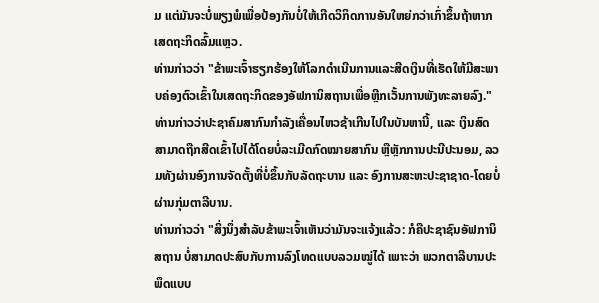ມ ແຕ່ມັນຈະບໍ່ພຽງພໍເພື່ອປ້ອງກັນບໍ່ໃຫ້ເກີດວິກິດການອັນໃຫຍ່ກວ່າເກົ່າຂຶ້ນຖ້າຫາກເສດຖະກິດລົ້ມແຫຼວ.
ທ່ານກ່າວວ່າ "ຂ້າພະເຈົ້າຮຽກຮ້ອງໃຫ້ໂລກດຳເນີນການແລະສີດເງິນທີ່ເຮັດໃຫ້ມີສະພາບຄ່ອງຕົວເຂົ້າໃນເສດຖະກິດຂອງອັຟການິສຖານເພື່ອຫຼີກເວັ້ນການພັງທະລາຍລົງ."
ທ່ານກ່າວວ່າປະຊາຄົມສາກົນກຳລັງເຄື່ອນໄຫວຊ້າເກີນໄປໃນບັນຫານີ້, ແລະ ເງິນສົດ ສາມາດຖືກສີດເຂົ້າໄປໄດ້ໂດຍບໍ່ລະເມີດກົດໝາຍສາກົນ ຫຼືຫຼັກການປະນີປະນອມ, ລວມທັງຜ່ານອົງການຈັດຕັ້ງທີ່ບໍ່ຂຶ້ນກັບລັດຖະບານ ແລະ ອົງການສະຫະປະຊາຊາດ-ໂດຍບໍ່ຜ່ານກຸ່ມຕາລີບານ.
ທ່ານກ່າວວ່າ "ສິ່ງນຶ່ງສຳລັບຂ້າພະເຈົ້າເຫັນວ່າມັນຈະແຈ້ງແລ້ວ: ກໍຄືປະຊາຊົນອັຟການິສຖານ ບໍ່ສາມາດປະສົບກັບການລົງໂທດແບບລວມໝູ່ໄດ້ ເພາະວ່າ ພວກຕາລີບານປະພຶດແບບ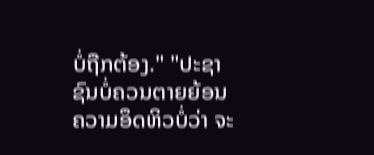ບໍ່ຖືກຕ້ອງ." "ປະຊາຊົນບໍ່ຄວນຕາຍຍ້ອນຄວາມອຶດຫິວບໍ່ວ່າ ຈະ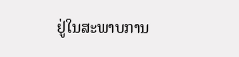ຢູ່ໃນສະພາບການ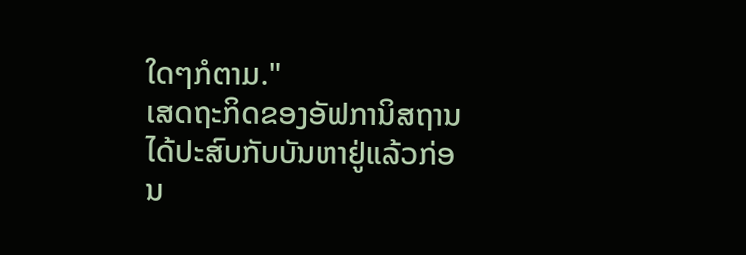ໃດໆກໍຕາມ."
ເສດຖະກິດຂອງອັຟການິສຖານໄດ້ປະສົບກັບບັນຫາຢູ່ແລ້ວກ່ອນ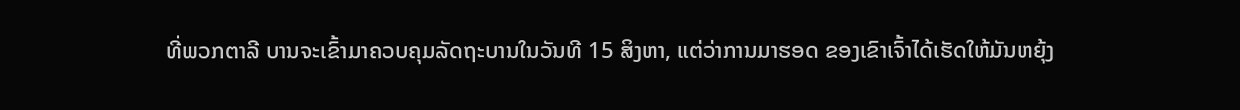ທີ່ພວກຕາລີ ບານຈະເຂົ້າມາຄວບຄຸມລັດຖະບານໃນວັນທີ 15 ສິງຫາ, ແຕ່ວ່າການມາຮອດ ຂອງເຂົາເຈົ້າໄດ້ເຮັດໃຫ້ມັນຫຍຸ້ງ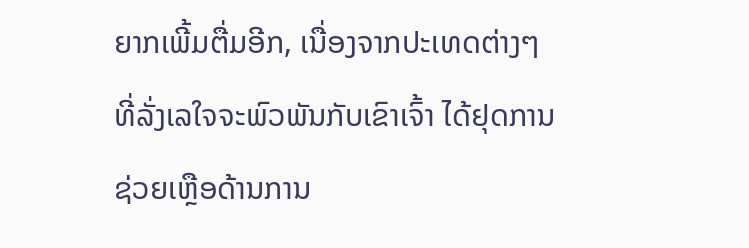ຍາກເພີ້ມຕື່ມອີກ, ເນື່ອງຈາກປະເທດຕ່າງໆທີ່ລັ່ງເລໃຈຈະພົວພັນກັບເຂົາເຈົ້າ ໄດ້ຢຸດການຊ່ວຍເຫຼືອດ້ານການ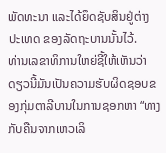ພັດທະນາ ແລະໄດ້ຍຶດຊັບສິນຢູ່ຕ່າງປະເທດ ຂອງລັດຖະບານນັ້ນໄວ້.
ທ່ານເລຂາທິການໃຫຍ່ຊີ້ໃຫ້ເຫັນວ່າດຽວນີ້ມັນເປັນຄວາມຮັບຜິດຊອບຂອງກຸ່ມຕາລີບານໃນການຊອກຫາ “ທາງກັບຄືນຈາກເຫວເລິ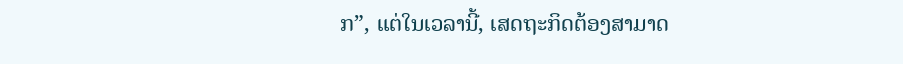ກ”, ແຕ່ໃນເວລານີ້, ເສດຖະກິດຕ້ອງສາມາດ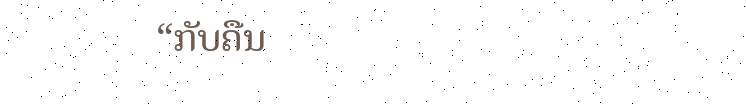“ກັບຄືນ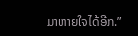ມາຫາຍໃຈໄດ້ອີກ.”